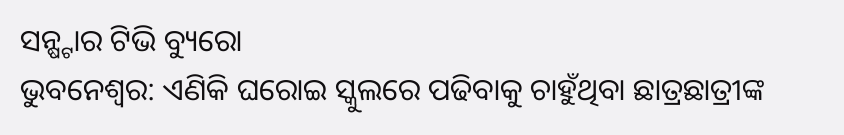ସନ୍ଷ୍ଟାର ଟିଭି ବ୍ୟୁରୋ
ଭୁବନେଶ୍ୱର: ଏଣିକି ଘରୋଇ ସ୍କୁଲରେ ପଢିବାକୁ ଚାହୁଁଥିବା ଛାତ୍ରଛାତ୍ରୀଙ୍କ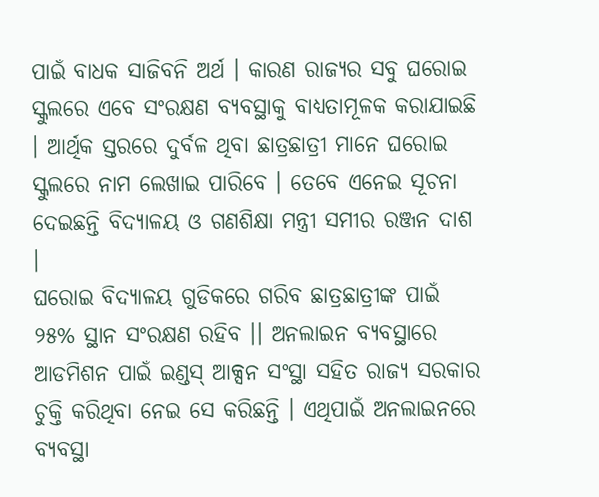ପାଇଁ ବାଧକ ସାଜିବନି ଅର୍ଥ । କାରଣ ରାଜ୍ୟର ସବୁ ଘରୋଇ ସ୍କୁଲରେ ଏବେ ସଂରକ୍ଷଣ ବ୍ୟବସ୍ଥାକୁ ବାଧ୍ୟତାମୂଳକ କରାଯାଇଛି । ଆର୍ଥିକ ସ୍ତରରେ ଦୁର୍ବଳ ଥିବା ଛାତ୍ରଛାତ୍ରୀ ମାନେ ଘରୋଇ ସ୍କୁଲରେ ନାମ ଲେଖାଇ ପାରିବେ । ତେବେ ଏନେଇ ସୂଚନା ଦେଇଛନ୍ତି ବିଦ୍ୟାଳୟ ଓ ଗଣଶିକ୍ଷା ମନ୍ତ୍ରୀ ସମୀର ରଞ୍ଜନ ଦାଶ ।
ଘରୋଇ ବିଦ୍ୟାଳୟ ଗୁଡିକରେ ଗରିବ ଛାତ୍ରଛାତ୍ରୀଙ୍କ ପାଇଁ ୨୫% ସ୍ଥାନ ସଂରକ୍ଷଣ ରହିବ ।। ଅନଲାଇନ ବ୍ୟବସ୍ଥାରେ ଆଡମିଶନ ପାଇଁ ଇଣ୍ଡସ୍ ଆକ୍ସନ ସଂସ୍ଥା ସହିତ ରାଜ୍ୟ ସରକାର ଚୁକ୍ତି କରିଥିବା ନେଇ ସେ କରିଛନ୍ତି । ଏଥିପାଇଁ ଅନଲାଇନରେ ବ୍ୟବସ୍ଥା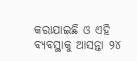କରାଯାଇଛି ଓ ଏହି ବ୍ୟବସ୍ଥାକୁ ଆସନ୍ତା ୨୪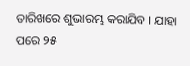ତାରିଖରେ ଶୁଭାରମ୍ଭ କରାଯିବ । ଯାହା ପରେ ୨୫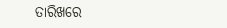ତାରିଖରେ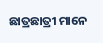ଛାତ୍ରଛାତ୍ରୀ ମାନେ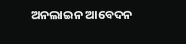ଅନଲାଇନ ଆବେଦନ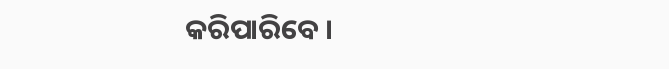କରିପାରିବେ ।